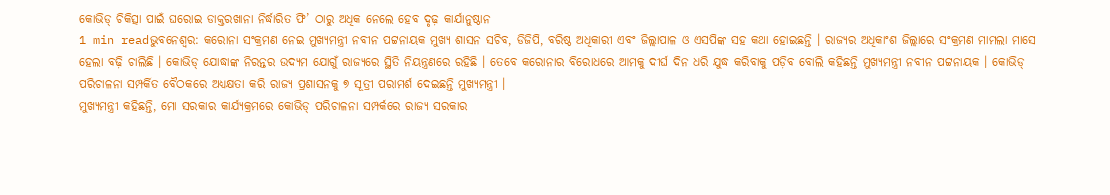କୋଭିଡ୍ ଚିକିତ୍ସା ପାଇଁ ଘରୋଇ ଡାକ୍ତରଖାନା ନିର୍ଦ୍ଧାରିତ ଫି’ ଠାରୁ ଅଧିକ ନେଲେ ହେବ ଦୃଢ଼ କାର୍ଯାନୁଷ୍ଠାନ
1 min readଭୁବନେଶ୍ୱର: କରୋନା ସଂକ୍ରମଣ ନେଇ ମୁଖ୍ୟମନ୍ତ୍ରୀ ନବୀନ ପଟ୍ଟନାୟକ ମୁଖ୍ୟ ଶାସନ ସଚିବ, ଡିଜିପି, ବରିଷ୍ଠ ଅଧିକାରୀ ଏବଂ ଜିଲ୍ଲାପାଳ ଓ ଏସପିଙ୍କ ସହ କଥା ହୋଇଛନ୍ତି । ରାଜ୍ୟର ଅଧିକାଂଶ ଜିଲ୍ଲାରେ ସଂକ୍ରମଣ ମାମଲା ମାସେ ହେଲା ବଢ଼ି ଚାଲିଛି । କୋଭିଡ୍ ଯୋଦ୍ଧାଙ୍କ ନିରନ୍ତର ଉଦ୍ୟମ ଯୋଗୁଁ ରାଜ୍ୟରେ ସ୍ଥିତି ନିୟନ୍ତ୍ରଣରେ ରହିଛି । ତେବେ କରୋନାର ବିରୋଧରେ ଆମକୁ ଦୀର୍ଘ ଦିନ ଧରି ଯୁଦ୍ଧ କରିବାକୁ ପଡ଼ିବ ବୋଲି କହିଛନ୍ତି ମୁଖ୍ୟମନ୍ତ୍ରୀ ନବୀନ ପଟ୍ଟନାୟକ । କୋଭିଡ୍ ପରିଚାଳନା ସମ୍ପର୍କିତ ବୈଠକରେ ଅଧ୍ୟକ୍ଷତା କରି ରାଜ୍ୟ ପ୍ରଶାସନକୁ ୭ ସୂତ୍ରୀ ପରାମର୍ଶ ଦେଇଛନ୍ତି ମୁଖ୍ୟମନ୍ତ୍ରୀ ।
ମୁଖ୍ୟମନ୍ତ୍ରୀ କହିଛନ୍ତି, ମୋ ସରକାର କାର୍ଯ୍ୟକ୍ରମରେ କୋଭିଡ୍ ପରିଚାଳନା ସମ୍ପର୍କରେ ରାଜ୍ୟ ସରକାର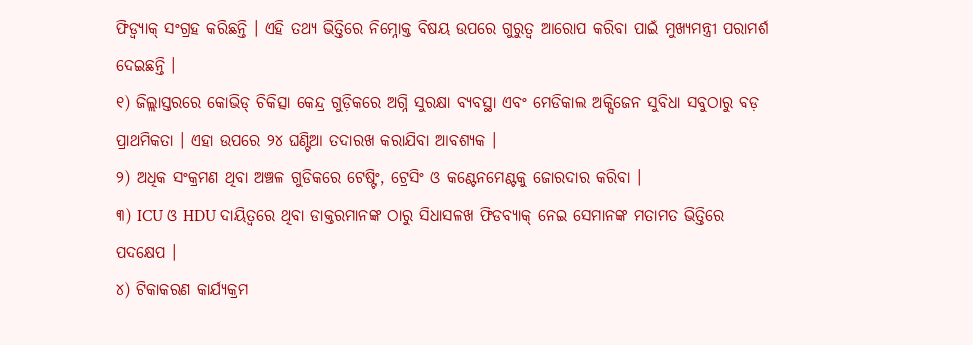ଫିଡ୍ବ୍ୟାକ୍ ସଂଗ୍ରହ କରିଛନ୍ତି । ଏହି ତଥ୍ୟ ଭିତ୍ତିରେ ନିମ୍ନୋକ୍ତ ବିଷୟ ଉପରେ ଗୁରୁତ୍ୱ ଆରୋପ କରିବା ପାଇଁ ମୁଖ୍ୟମନ୍ତ୍ରୀ ପରାମର୍ଶ ଦେଇଛନ୍ତି ।
୧) ଜିଲ୍ଲାସ୍ତରରେ କୋଭିଡ୍ ଚିକିତ୍ସା କେନ୍ଦ୍ର ଗୁଡ଼ିକରେ ଅଗ୍ନି ସୁରକ୍ଷା ବ୍ୟବସ୍ଥା ଏବଂ ମେଡିକାଲ ଅକ୍ସିଜେନ ସୁବିଧା ସବୁଠାରୁ ବଡ଼ ପ୍ରାଥମିକତା । ଏହା ଉପରେ ୨୪ ଘଣ୍ଟିଆ ତଦାରଖ କରାଯିବା ଆବଶ୍ୟକ ।
୨) ଅଧିକ ସଂକ୍ରମଣ ଥିବା ଅଞ୍ଚଳ ଗୁଡିକରେ ଟେଷ୍ଟିଂ, ଟ୍ରେସିଂ ଓ କଣ୍ଟେନମେଣ୍ଟକୁ ଜୋରଦାର କରିବା ।
୩) ICU ଓ HDU ଦାୟିତ୍ୱରେ ଥିବା ଡାକ୍ତରମାନଙ୍କ ଠାରୁ ସିଧାସଳଖ ଫିଡବ୍ୟାକ୍ ନେଇ ସେମାନଙ୍କ ମତାମତ ଭିତ୍ତିରେ ପଦକ୍ଷେପ ।
୪) ଟିକାକରଣ କାର୍ଯ୍ୟକ୍ରମ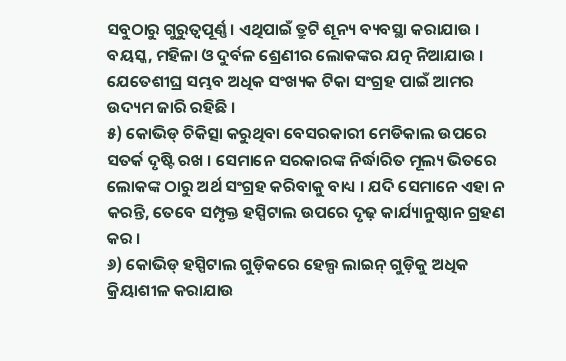ସବୁଠାରୁ ଗୁରୁତ୍ୱପୂର୍ଣ୍ଣ । ଏଥିପାଇଁ ତ୍ରୁଟି ଶୂନ୍ୟ ବ୍ୟବସ୍ଥା କରାଯାଉ । ବୟସ୍କ, ମହିଳା ଓ ଦୁର୍ବଳ ଶ୍ରେଣୀର ଲୋକଙ୍କର ଯତ୍ନ ନିଆଯାଉ । ଯେତେଶୀଘ୍ର ସମ୍ଭବ ଅଧିକ ସଂଖ୍ୟକ ଟିକା ସଂଗ୍ରହ ପାଇଁ ଆମର ଉଦ୍ୟମ ଜାରି ରହିଛି ।
୫) କୋଭିଡ୍ ଚିକିତ୍ସା କରୁଥିବା ବେସରକାରୀ ମେଡିକାଲ ଉପରେ ସତର୍କ ଦୃଷ୍ଟି ରଖ । ସେମାନେ ସରକାରଙ୍କ ନିର୍ଦ୍ଧାରିତ ମୂଲ୍ୟ ଭିତରେ ଲୋକଙ୍କ ଠାରୁ ଅର୍ଥ ସଂଗ୍ରହ କରିବାକୁ ବାଧ୍ୟ । ଯଦି ସେମାନେ ଏହା ନ କରନ୍ତି, ତେବେ ସମ୍ପୃକ୍ତ ହସ୍ପିଟାଲ ଉପରେ ଦୃଢ଼ କାର୍ଯ୍ୟାନୁଷ୍ଠାନ ଗ୍ରହଣ କର ।
୬) କୋଭିଡ୍ ହସ୍ପିଟାଲ ଗୁଡ଼ିକରେ ହେଲ୍ପ ଲାଇନ୍ ଗୁଡ଼ିକୁ ଅଧିକ କ୍ରିୟାଶୀଳ କରାଯାଉ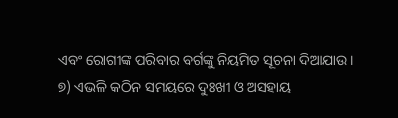ଏବଂ ରୋଗୀଙ୍କ ପରିବାର ବର୍ଗଙ୍କୁ ନିୟମିତ ସୂଚନା ଦିଆଯାଉ ।
୭) ଏଭଳି କଠିନ ସମୟରେ ଦୁଃଖୀ ଓ ଅସହାୟ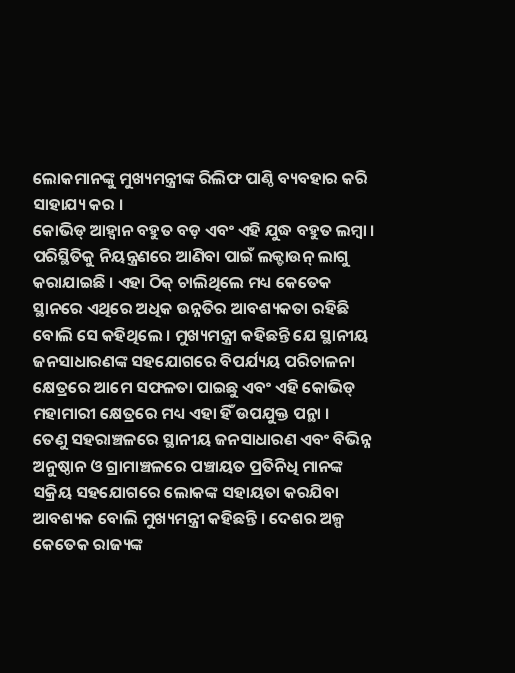ଲୋକମାନଙ୍କୁ ମୁଖ୍ୟମନ୍ତ୍ରୀଙ୍କ ରିଲିଫ ପାଣ୍ଠି ବ୍ୟବହାର କରି ସାହାଯ୍ୟ କର ।
କୋଭିଡ୍ ଆହ୍ୱାନ ବହୁତ ବଡ଼ ଏବଂ ଏହି ଯୁଦ୍ଧ ବହୁତ ଲମ୍ବା । ପରିସ୍ଥିତିକୁ ନିୟନ୍ତ୍ରଣରେ ଆଣିବା ପାଇଁ ଲକ୍ଡାଉନ୍ ଲାଗୁ କରାଯାଇଛି । ଏହା ଠିକ୍ ଚାଲିଥିଲେ ମଧ୍ୟ କେତେକ ସ୍ଥାନରେ ଏଥିରେ ଅଧିକ ଉନ୍ନତିର ଆବଶ୍ୟକତା ରହିଛି ବୋଲି ସେ କହିଥିଲେ । ମୁଖ୍ୟମନ୍ତ୍ରୀ କହିଛନ୍ତି ଯେ ସ୍ଥାନୀୟ ଜନସାଧାରଣଙ୍କ ସହଯୋଗରେ ବିପର୍ଯ୍ୟୟ ପରିଚାଳନା କ୍ଷେତ୍ରରେ ଆମେ ସଫଳତା ପାଇଛୁ ଏବଂ ଏହି କୋଭିଡ୍ ମହାମାରୀ କ୍ଷେତ୍ରରେ ମଧ୍ୟ ଏହା ହିଁ ଉପଯୁକ୍ତ ପନ୍ଥା ।
ତେଣୁ ସହରାଞ୍ଚଳରେ ସ୍ଥାନୀୟ ଜନସାଧାରଣ ଏବଂ ବିଭିନ୍ନ ଅନୁଷ୍ଠାନ ଓ ଗ୍ରାମାଞ୍ଚଳରେ ପଞ୍ଚାୟତ ପ୍ରତିନିଧି ମାନଙ୍କ ସକ୍ରିୟ ସହଯୋଗରେ ଲୋକଙ୍କ ସହାୟତା କରଯିବା ଆବଶ୍ୟକ ବୋଲି ମୁଖ୍ୟମନ୍ତ୍ରୀ କହିଛନ୍ତି । ଦେଶର ଅଳ୍ପ କେତେକ ରାଜ୍ୟଙ୍କ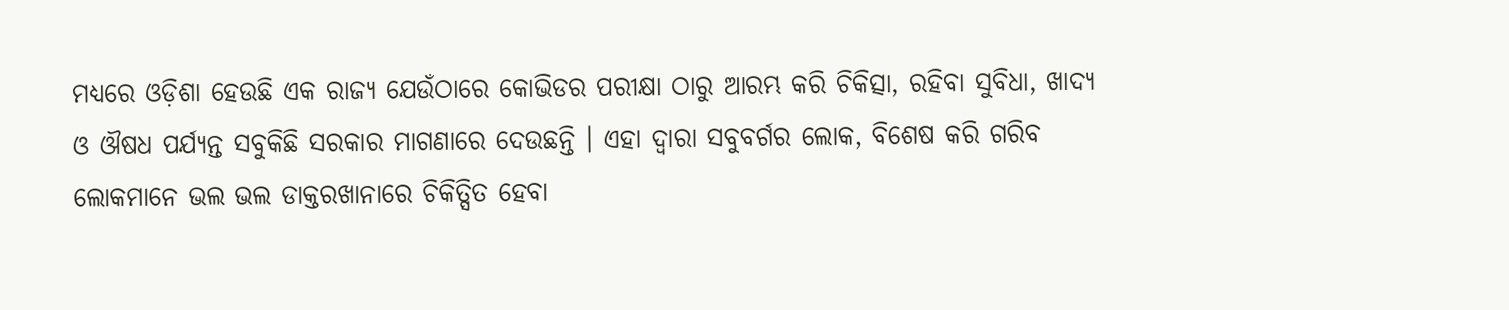ମଧ୍ୟରେ ଓଡ଼ିଶା ହେଉଛି ଏକ ରାଜ୍ୟ ଯେଉଁଠାରେ କୋଭିଡର ପରୀକ୍ଷା ଠାରୁ ଆରମ୍ଭ କରି ଚିକିତ୍ସା, ରହିବା ସୁବିଧା, ଖାଦ୍ୟ ଓ ଔଷଧ ପର୍ଯ୍ୟନ୍ତ ସବୁକିଛି ସରକାର ମାଗଣାରେ ଦେଉଛନ୍ତି । ଏହା ଦ୍ୱାରା ସବୁବର୍ଗର ଲୋକ, ବିଶେଷ କରି ଗରିବ ଲୋକମାନେ ଭଲ ଭଲ ଡାକ୍ତରଖାନାରେ ଚିକିତ୍ସିତ ହେବା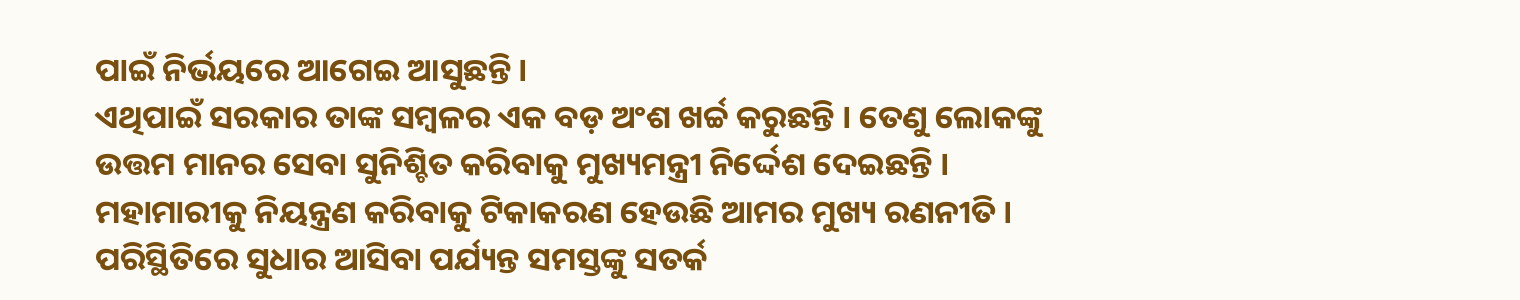ପାଇଁ ନିର୍ଭୟରେ ଆଗେଇ ଆସୁଛନ୍ତି ।
ଏଥିପାଇଁ ସରକାର ତାଙ୍କ ସମ୍ବଳର ଏକ ବଡ଼ ଅଂଶ ଖର୍ଚ୍ଚ କରୁଛନ୍ତି । ତେଣୁ ଲୋକଙ୍କୁ ଉତ୍ତମ ମାନର ସେବା ସୁନିଶ୍ଚିତ କରିବାକୁ ମୁଖ୍ୟମନ୍ତ୍ରୀ ନିର୍ଦ୍ଦେଶ ଦେଇଛନ୍ତି । ମହାମାରୀକୁ ନିୟନ୍ତ୍ରଣ କରିବାକୁ ଟିକାକରଣ ହେଉଛି ଆମର ମୁଖ୍ୟ ରଣନୀତି । ପରିସ୍ଥିତିରେ ସୁଧାର ଆସିବା ପର୍ଯ୍ୟନ୍ତ ସମସ୍ତଙ୍କୁ ସତର୍କ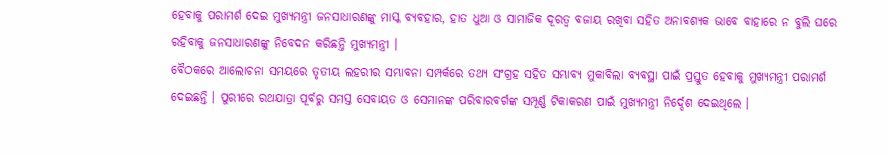ହେବାକୁ ପରାମର୍ଶ ଦେଇ ମୁଖ୍ୟମନ୍ତ୍ରୀ ଜନସାଧାରଣଙ୍କୁ ମାସ୍କ ବ୍ୟବହାର, ହାତ ଧୁଆ ଓ ସାମାଜିକ ଦୂରତ୍ୱ ବଜାୟ ରଖିବା ସହିତ ଅନାବଶ୍ୟକ ଭାବେ ବାହାରେ ନ ବୁଲି ଘରେ ରହିବାକୁ ଜନସାଧାରଣଙ୍କୁ ନିବେଦନ କରିଛନ୍ତି ମୁଖ୍ୟମନ୍ତ୍ରୀ ।
ବୈଠକରେ ଆଲୋଚନା ସମୟରେ ତୃତୀୟ ଲହରୀର ସମ୍ଭାବନା ସମ୍ପର୍କରେ ତଥ୍ୟ ସଂଗ୍ରହ ସହିତ ସମ୍ଭାବ୍ୟ ମୁକାବିଲା ବ୍ୟବସ୍ଥା ପାଇଁ ପ୍ରସ୍ତୁତ ହେବାକୁ ମୁଖ୍ୟମନ୍ତ୍ରୀ ପରାମର୍ଶ ଦେଇଛନ୍ତି । ପୁରୀରେ ରଥଯାତ୍ରା ପୂର୍ବରୁ ସମସ୍ତ ସେବାୟତ ଓ ସେମାନଙ୍କ ପରିବାରବର୍ଗଙ୍କ ସମ୍ପୂର୍ଣ୍ଣ ଟିକାକରଣ ପାଇଁ ମୁଖ୍ୟମନ୍ତ୍ରୀ ନିର୍ଦ୍ଦେଶ ଦେଇଥିଲେ ।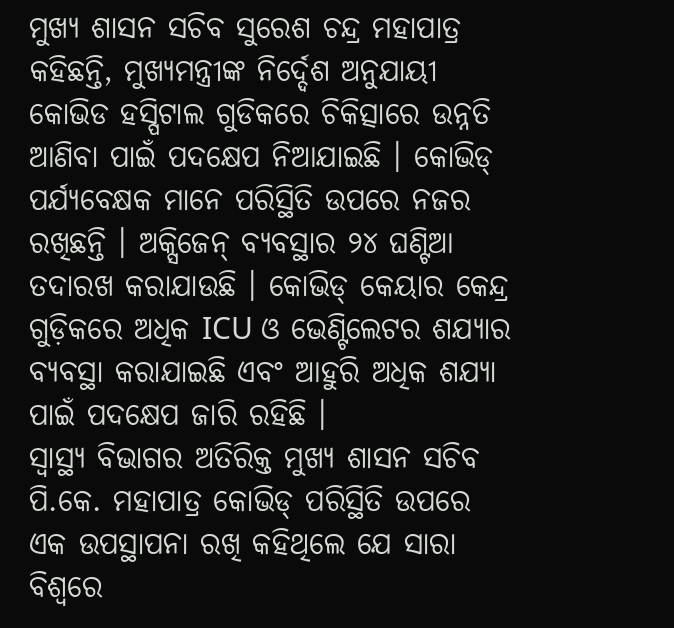ମୁଖ୍ୟ ଶାସନ ସଚିବ ସୁରେଶ ଚନ୍ଦ୍ର ମହାପାତ୍ର କହିଛନ୍ତି, ମୁଖ୍ୟମନ୍ତ୍ରୀଙ୍କ ନିର୍ଦ୍ଦେଶ ଅନୁଯାୟୀ କୋଭିଡ ହସ୍ପିଟାଲ ଗୁଡିକରେ ଚିକିତ୍ସାରେ ଉନ୍ନତି ଆଣିବା ପାଇଁ ପଦକ୍ଷେପ ନିଆଯାଇଛି । କୋଭିଡ୍ ପର୍ଯ୍ୟବେକ୍ଷକ ମାନେ ପରିସ୍ଥିତି ଉପରେ ନଜର ରଖିଛନ୍ତି । ଅକ୍ସିଜେନ୍ ବ୍ୟବସ୍ଥାର ୨୪ ଘଣ୍ଟିଆ ତଦାରଖ କରାଯାଉଛି । କୋଭିଡ୍ କେୟାର କେନ୍ଦ୍ର ଗୁଡ଼ିକରେ ଅଧିକ ICU ଓ ଭେଣ୍ଟିଲେଟର ଶଯ୍ୟାର ବ୍ୟବସ୍ଥା କରାଯାଇଛି ଏବଂ ଆହୁରି ଅଧିକ ଶଯ୍ୟା ପାଇଁ ପଦକ୍ଷେପ ଜାରି ରହିଛି ।
ସ୍ୱାସ୍ଥ୍ୟ ବିଭାଗର ଅତିରିକ୍ତ ମୁଖ୍ୟ ଶାସନ ସଚିବ ପି.କେ. ମହାପାତ୍ର କୋଭିଡ୍ ପରିସ୍ଥିତି ଉପରେ ଏକ ଉପସ୍ଥାପନା ରଖି କହିଥିଲେ ଯେ ସାରା ବିଶ୍ୱରେ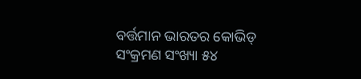ବର୍ତ୍ତମାନ ଭାରତର କୋଭିଡ୍ ସଂକ୍ରମଣ ସଂଖ୍ୟା ୫୪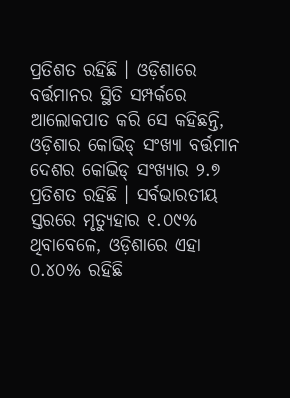ପ୍ରତିଶତ ରହିଛି । ଓଡ଼ିଶାରେ ବର୍ତ୍ତମାନର ସ୍ଥିତି ସମ୍ପର୍କରେ ଆଲୋକପାତ କରି ସେ କହିଛନ୍ତି, ଓଡ଼ିଶାର କୋଭିଡ୍ ସଂଖ୍ୟା ବର୍ତ୍ତମାନ ଦେଶର କୋଭିଡ୍ ସଂଖ୍ୟାର ୨.୭ ପ୍ରତିଶତ ରହିଛି । ସର୍ବଭାରତୀୟ ସ୍ତରରେ ମୃତ୍ୟୁହାର ୧.୦୯% ଥିବାବେଳେ, ଓଡ଼ିଶାରେ ଏହା ୦.୪୦% ରହିଛି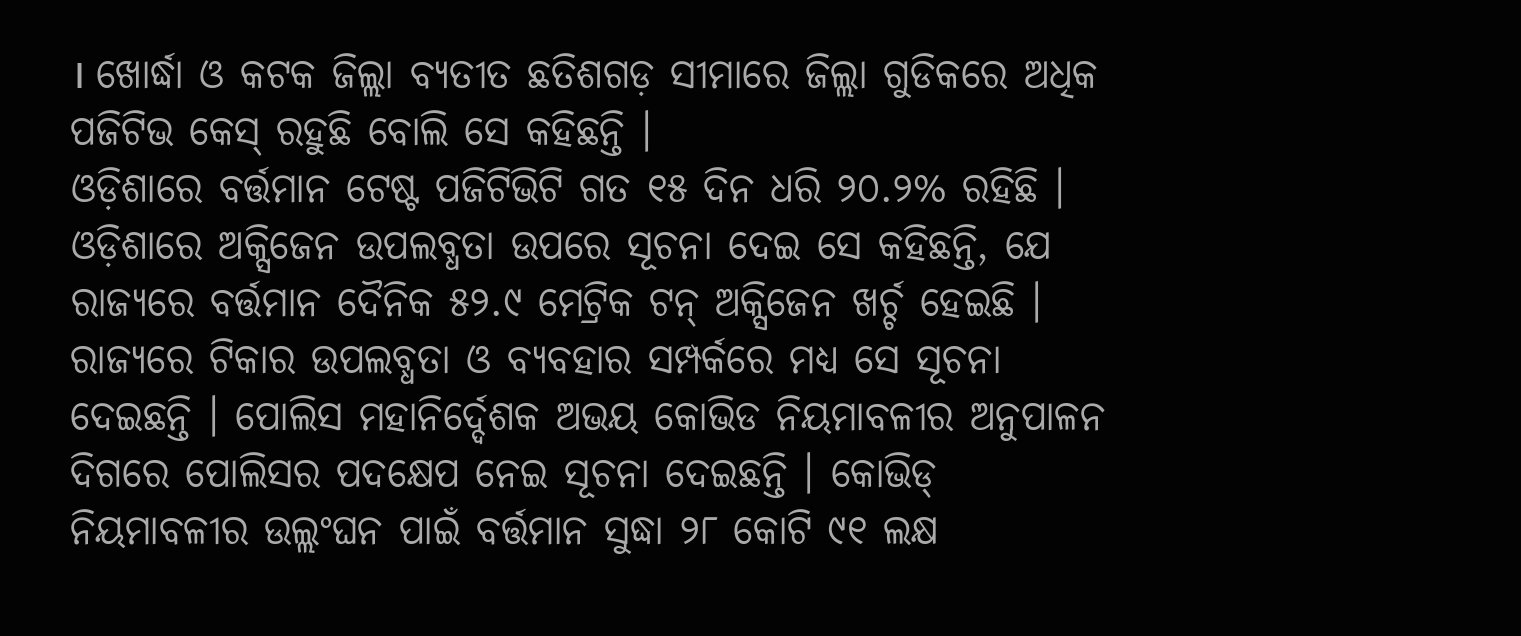। ଖୋର୍ଦ୍ଧା ଓ କଟକ ଜିଲ୍ଲା ବ୍ୟତୀତ ଛତିଶଗଡ଼ ସୀମାରେ ଜିଲ୍ଲା ଗୁଡିକରେ ଅଧିକ ପଜିଟିଭ କେସ୍ ରହୁଛି ବୋଲି ସେ କହିଛନ୍ତି ।
ଓଡ଼ିଶାରେ ବର୍ତ୍ତମାନ ଟେଷ୍ଟ ପଜିଟିଭିଟି ଗତ ୧୫ ଦିନ ଧରି ୨୦.୨% ରହିଛି । ଓଡ଼ିଶାରେ ଅକ୍ସିଜେନ ଉପଲବ୍ଧତା ଉପରେ ସୂଚନା ଦେଇ ସେ କହିଛନ୍ତି, ଯେ ରାଜ୍ୟରେ ବର୍ତ୍ତମାନ ଦୈନିକ ୫୨.୯ ମେଟ୍ରିକ ଟନ୍ ଅକ୍ସିଜେନ ଖର୍ଚ୍ଚ ହେଇଛି । ରାଜ୍ୟରେ ଟିକାର ଉପଲବ୍ଧତା ଓ ବ୍ୟବହାର ସମ୍ପର୍କରେ ମଧ୍ୟ ସେ ସୂଚନା ଦେଇଛନ୍ତି । ପୋଲିସ ମହାନିର୍ଦ୍ଦେଶକ ଅଭୟ କୋଭିଡ ନିୟମାବଳୀର ଅନୁପାଳନ ଦିଗରେ ପୋଲିସର ପଦକ୍ଷେପ ନେଇ ସୂଚନା ଦେଇଛନ୍ତି । କୋଭିଡ୍ ନିୟମାବଳୀର ଉଲ୍ଲଂଘନ ପାଇଁ ବର୍ତ୍ତମାନ ସୁଦ୍ଧା ୨୮ କୋଟି ୯୧ ଲକ୍ଷ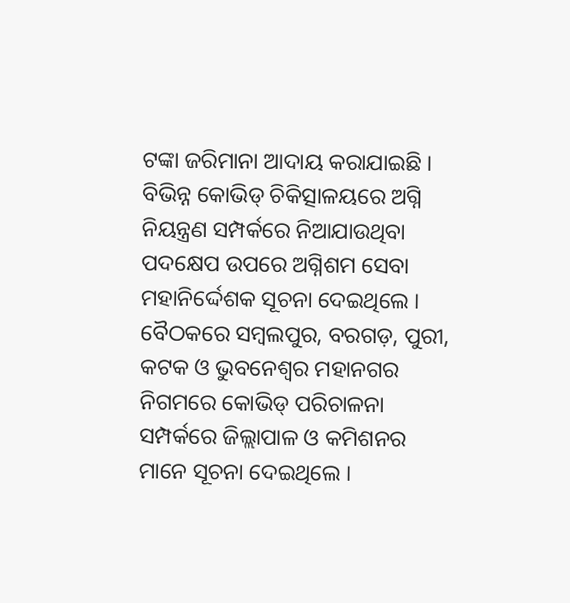ଟଙ୍କା ଜରିମାନା ଆଦାୟ କରାଯାଇଛି । ବିଭିନ୍ନ କୋଭିଡ୍ ଚିକିତ୍ସାଳୟରେ ଅଗ୍ନି ନିୟନ୍ତ୍ରଣ ସମ୍ପର୍କରେ ନିଆଯାଉଥିବା ପଦକ୍ଷେପ ଉପରେ ଅଗ୍ନିଶମ ସେବା ମହାନିର୍ଦ୍ଦେଶକ ସୂଚନା ଦେଇଥିଲେ ।
ବୈଠକରେ ସମ୍ବଲପୁର, ବରଗଡ଼, ପୁରୀ, କଟକ ଓ ଭୁବନେଶ୍ୱର ମହାନଗର ନିଗମରେ କୋଭିଡ୍ ପରିଚାଳନା ସମ୍ପର୍କରେ ଜିଲ୍ଲାପାଳ ଓ କମିଶନର ମାନେ ସୂଚନା ଦେଇଥିଲେ ।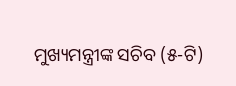ମୁଖ୍ୟମନ୍ତ୍ରୀଙ୍କ ସଚିବ (୫-ଟି)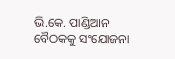ଭି.କେ. ପାଣ୍ଡିଆନ ବୈଠକକୁ ସଂଯୋଜନା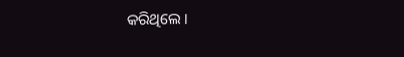କରିଥିଲେ ।